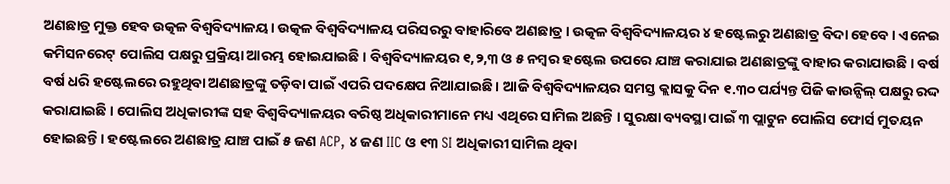ଅଣଛାତ୍ର ମୁକ୍ତ ହେବ ଉତ୍କଳ ବିଶ୍ୱବିଦ୍ୟାଳୟ। ଉତ୍କଳ ବିଶ୍ୱବିଦ୍ୟାଳୟ ପରିସରରୁ ବାହାରିବେ ଅଣଛାତ୍ର। ଉତ୍କଳ ବିଶ୍ବବିଦ୍ୟାଳୟର ୪ ହଷ୍ଟେଲରୁ ଅଣଛାତ୍ର ବିଦା ହେବେ । ଏନେଇ କମିସନରେଟ୍ ପୋଲିସ ପକ୍ଷରୁ ପ୍ରକ୍ରିୟା ଆରମ୍ଭ ହୋଇଯାଇଛି । ବିଶ୍ବବିଦ୍ୟାଳୟର ୧,୨,୩ ଓ ୫ ନମ୍ବର ହଷ୍ଟେଲ ଉପରେ ଯାଞ୍ଚ କରାଯାଇ ଅଣଛାତ୍ରଙ୍କୁ ବାହାର କରାଯାଉଛି । ବର୍ଷ ବର୍ଷ ଧରି ହଷ୍ଟେଲରେ ରହୁଥିବା ଅଣଛାତ୍ରଙ୍କୁ ତଡ଼ିବା ପାଇଁ ଏପରି ପଦକ୍ଷେପ ନିଆଯାଇଛି । ଆଜି ବିଶ୍ୱବିଦ୍ୟାଳୟର ସମସ୍ତ କ୍ଲାସକୁ ଦିନ ୧.୩୦ ପର୍ଯ୍ୟନ୍ତ ପିଜି କାଉନ୍ସିଲ୍ ପକ୍ଷରୁ ରଦ୍ଦ କରାଯାଇଛି । ପୋଲିସ ଅଧିକାରୀଙ୍କ ସହ ବିଶ୍ଵବିଦ୍ୟାଳୟର ବରିଷ୍ଠ ଅଧିକାରୀମାନେ ମଧ୍ୟ ଏଥିରେ ସାମିଲ ଅଛନ୍ତି । ସୁରକ୍ଷା ବ୍ୟବସ୍ଥା ପାଇଁ ୩ ପ୍ଲାଟୁନ ପୋଲିସ ଫୋର୍ସ ମୁତୟନ ହୋଇଛନ୍ତି । ହଷ୍ଟେଲରେ ଅଣଛାତ୍ର ଯାଞ୍ଚ ପାଇଁ ୫ ଜଣ ACP, ୪ ଜଣ IIC ଓ ୧୩ SI ଅଧିକାରୀ ସାମିଲ ଥିବା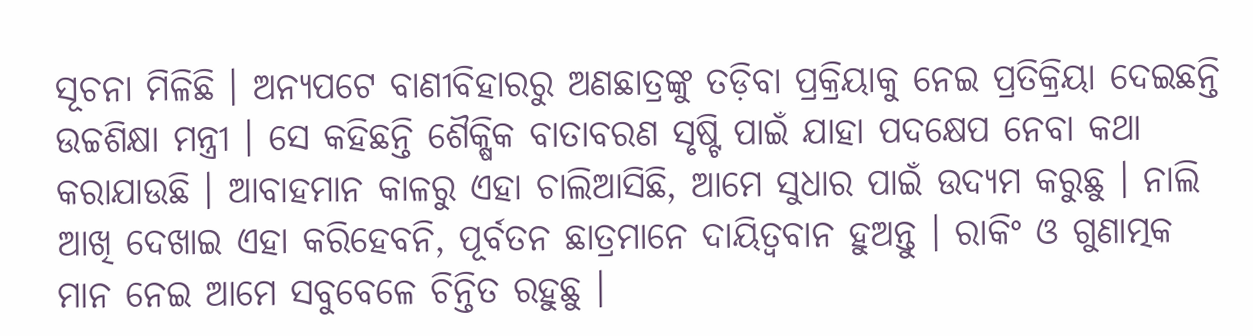ସୂଚନା ମିଳିଛି । ଅନ୍ୟପଟେ ବାଣୀବିହାରରୁ ଅଣଛାତ୍ରଙ୍କୁ ତଡ଼ିବା ପ୍ରକ୍ରିୟାକୁ ନେଇ ପ୍ରତିକ୍ରିୟା ଦେଇଛନ୍ତି ଉଚ୍ଚଶିକ୍ଷା ମନ୍ତ୍ରୀ । ସେ କହିଛନ୍ତି ଶୈକ୍ଷିକ ବାତାବରଣ ସୃଷ୍ଟି ପାଇଁ ଯାହା ପଦକ୍ଷେପ ନେବା କଥା କରାଯାଉଛି । ଆବାହମାନ କାଳରୁ ଏହା ଚାଲିଆସିଛି, ଆମେ ସୁଧାର ପାଇଁ ଉଦ୍ୟମ କରୁଛୁ । ନାଲି ଆଖି ଦେଖାଇ ଏହା କରିହେବନି, ପୂର୍ବତନ ଛାତ୍ରମାନେ ଦାୟିତ୍ବବାନ ହୁଅନ୍ତୁ । ରାକିଂ ଓ ଗୁଣାତ୍ମକ ମାନ ନେଇ ଆମେ ସବୁବେଳେ ଚିନ୍ତିତ ରହୁଛୁ ।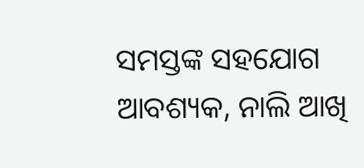ସମସ୍ତଙ୍କ ସହଯୋଗ ଆବଶ୍ୟକ, ନାଲି ଆଖି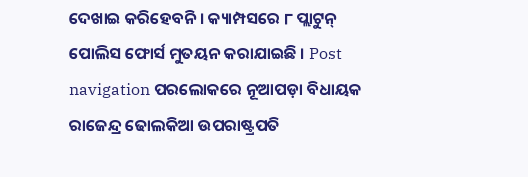ଦେଖାଇ କରିହେବନି । କ୍ୟାମ୍ପସରେ ୮ ପ୍ଲାଟୁନ୍ ପୋଲିସ ଫୋର୍ସ ମୁତୟନ କରାଯାଇଛି । Post navigation ପରଲୋକରେ ନୂଆପଡ଼ା ବିଧାୟକ ରାଜେନ୍ଦ୍ର ଢୋଲକିଆ ଉପରାଷ୍ଟ୍ରପତି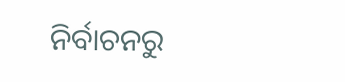ନିର୍ବାଚନରୁ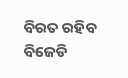ବିରତ ରହିବ ବିଜେଡି